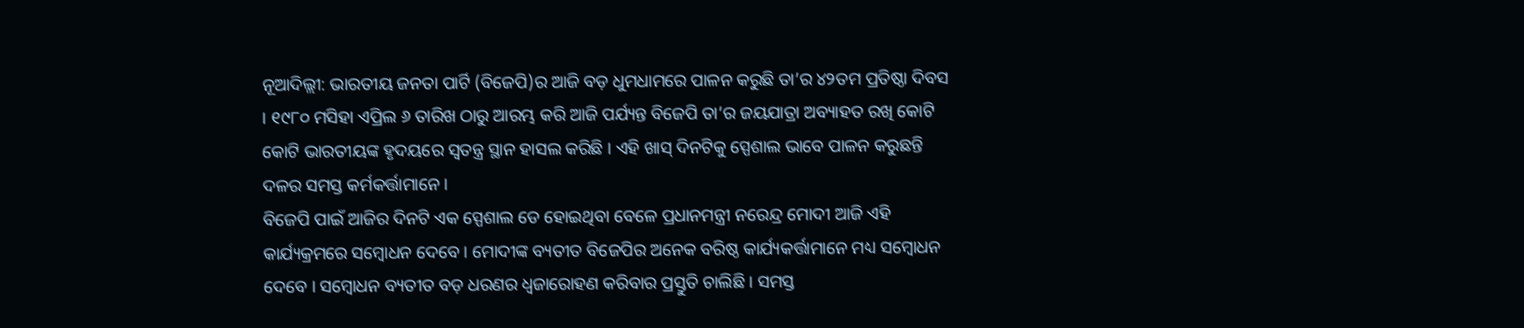ନୂଆଦିଲ୍ଲୀ: ଭାରତୀୟ ଜନତା ପାର୍ଟି (ବିଜେପି)ର ଆଜି ବଡ଼ ଧୁମଧାମରେ ପାଳନ କରୁଛି ତା’ର ୪୨ତମ ପ୍ରତିଷ୍ଠା ଦିବସ । ୧୯୮୦ ମସିହା ଏପ୍ରିଲ ୬ ତାରିଖ ଠାରୁ ଆରମ୍ଭ କରି ଆଜି ପର୍ଯ୍ୟନ୍ତ ବିଜେପି ତା’ର ଜୟଯାତ୍ରା ଅବ୍ୟାହତ ରଖି କୋଟି କୋଟି ଭାରତୀୟଙ୍କ ହୃଦୟରେ ସ୍ୱତନ୍ତ୍ର ସ୍ଥାନ ହାସଲ କରିଛି । ଏହି ଖାସ୍ ଦିନଟିକୁ ସ୍ପେଶାଲ ଭାବେ ପାଳନ କରୁଛନ୍ତି ଦଳର ସମସ୍ତ କର୍ମକର୍ତ୍ତାମାନେ ।
ବିଜେପି ପାଇଁ ଆଜିର ଦିନଟି ଏକ ସ୍ପେଶାଲ ଡେ ହୋଇଥିବା ବେଳେ ପ୍ରଧାନମନ୍ତ୍ରୀ ନରେନ୍ଦ୍ର ମୋଦୀ ଆଜି ଏହି କାର୍ଯ୍ୟକ୍ରମରେ ସମ୍ବୋଧନ ଦେବେ । ମୋଦୀଙ୍କ ବ୍ୟତୀତ ବିଜେପିର ଅନେକ ବରିଷ୍ଠ କାର୍ଯ୍ୟକର୍ତ୍ତାମାନେ ମଧ୍ୟ ସମ୍ବୋଧନ ଦେବେ । ସମ୍ବୋଧନ ବ୍ୟତୀତ ବଡ଼ ଧରଣର ଧ୍ୱଜାରୋହଣ କରିବାର ପ୍ରସ୍ତୁତି ଚାଲିଛି । ସମସ୍ତ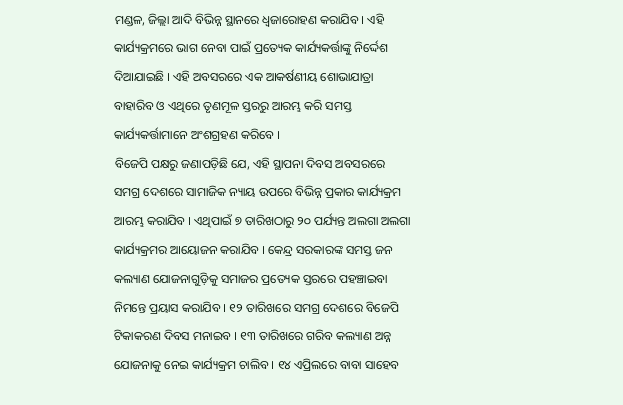ମଣ୍ଡଳ, ଜିଲ୍ଲା ଆଦି ବିଭିନ୍ନ ସ୍ଥାନରେ ଧ୍ୱଜାରୋହଣ କରାଯିବ । ଏହି କାର୍ଯ୍ୟକ୍ରମରେ ଭାଗ ନେବା ପାଇଁ ପ୍ରତ୍ୟେକ କାର୍ଯ୍ୟକର୍ତ୍ତାଙ୍କୁ ନିର୍ଦ୍ଦେଶ ଦିଆଯାଇଛି । ଏହି ଅବସରରେ ଏକ ଆକର୍ଷଣୀୟ ଶୋଭାଯାତ୍ରା ବାହାରିବ ଓ ଏଥିରେ ତୃଣମୂଳ ସ୍ତରରୁ ଆରମ୍ଭ କରି ସମସ୍ତ କାର୍ଯ୍ୟକର୍ତ୍ତାମାନେ ଅଂଶଗ୍ରହଣ କରିବେ ।
ବିଜେପି ପକ୍ଷରୁ ଜଣାପଡ଼ିଛି ଯେ, ଏହି ସ୍ଥାପନା ଦିବସ ଅବସରରେ ସମଗ୍ର ଦେଶରେ ସାମାଜିକ ନ୍ୟାୟ ଉପରେ ବିଭିନ୍ନ ପ୍ରକାର କାର୍ଯ୍ୟକ୍ରମ ଆରମ୍ଭ କରାଯିବ । ଏଥିପାଇଁ ୭ ତାରିଖଠାରୁ ୨୦ ପର୍ଯ୍ୟନ୍ତ ଅଲଗା ଅଲଗା କାର୍ଯ୍ୟକ୍ରମର ଆୟୋଜନ କରାଯିବ । କେନ୍ଦ୍ର ସରକାରଙ୍କ ସମସ୍ତ ଜନ କଲ୍ୟାଣ ଯୋଜନାଗୁଡ଼ିକୁ ସମାଜର ପ୍ରତ୍ୟେକ ସ୍ତରରେ ପହଞ୍ଚାଇବା ନିମନ୍ତେ ପ୍ରୟାସ କରାଯିବ । ୧୨ ତାରିଖରେ ସମଗ୍ର ଦେଶରେ ବିଜେପି ଟିକାକରଣ ଦିବସ ମନାଇବ । ୧୩ ତାରିଖରେ ଗରିବ କଲ୍ୟାଣ ଅନ୍ନ ଯୋଜନାକୁ ନେଇ କାର୍ଯ୍ୟକ୍ରମ ଚାଲିବ । ୧୪ ଏପ୍ରିଲରେ ବାବା ସାହେବ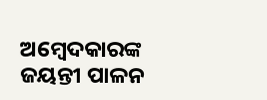ଅମ୍ବେଦକାରଙ୍କ ଜୟନ୍ତୀ ପାଳନ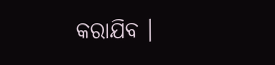କରାଯିବ ।